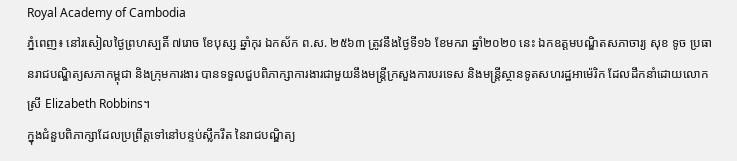Royal Academy of Cambodia
ភ្នំពេញ៖ នៅរសៀលថ្ងៃព្រហស្បតិ៍ ៧រោច ខែបុស្ស ឆ្នាំកុរ ឯកស័ក ព.ស. ២៥៦៣ ត្រូវនឹងថ្ងៃទី១៦ ខែមករា ឆ្នាំ២០២០ នេះ ឯកឧត្ដមបណ្ឌិតសភាចារ្យ សុខ ទូច ប្រធានរាជបណ្ឌិត្យសភាកម្ពុជា និងក្រុមការងារ បានទទួលជួបពិភាក្សាការងារជាមួយនឹងមន្ត្រីក្រសួងការបរទេស និងមន្ត្រីស្ថានទូតសហរដ្ឋអាម៉េរិក ដែលដឹកនាំដោយលោកស្រី Elizabeth Robbins។
ក្នុងជំនួបពិភាក្សាដែលប្រព្រឹត្តទៅនៅបន្ទប់ស្លឹករឹត នៃរាជបណ្ឌិត្យ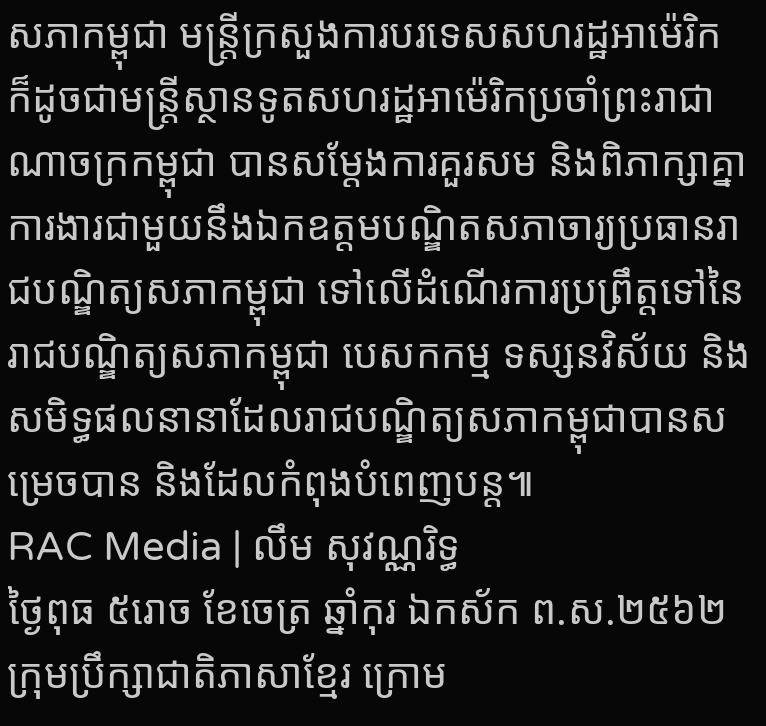សភាកម្ពុជា មន្ត្រីក្រសួងការបរទេសសហរដ្ឋអាម៉េរិក ក៏ដូចជាមន្ត្រីស្ថានទូតសហរដ្ឋអាម៉េរិកប្រចាំព្រះរាជាណាចក្រកម្ពុជា បានសម្ដែងការគួរសម និងពិភាក្សាគ្នាការងារជាមួយនឹងឯកឧត្ដមបណ្ឌិតសភាចារ្យប្រធានរាជបណ្ឌិត្យសភាកម្ពុជា ទៅលើដំណើរការប្រព្រឹត្តទៅនៃរាជបណ្ឌិត្យសភាកម្ពុជា បេសកកម្ម ទស្សនវិស័យ និងសមិទ្ធផលនានាដែលរាជបណ្ឌិត្យសភាកម្ពុជាបានសម្រេចបាន និងដែលកំពុងបំពេញបន្ត៕
RAC Media | លឹម សុវណ្ណរិទ្ធ
ថ្ងៃពុធ ៥រោច ខែចេត្រ ឆ្នាំកុរ ឯកស័ក ព.ស.២៥៦២ ក្រុមប្រឹក្សាជាតិភាសាខ្មែរ ក្រោម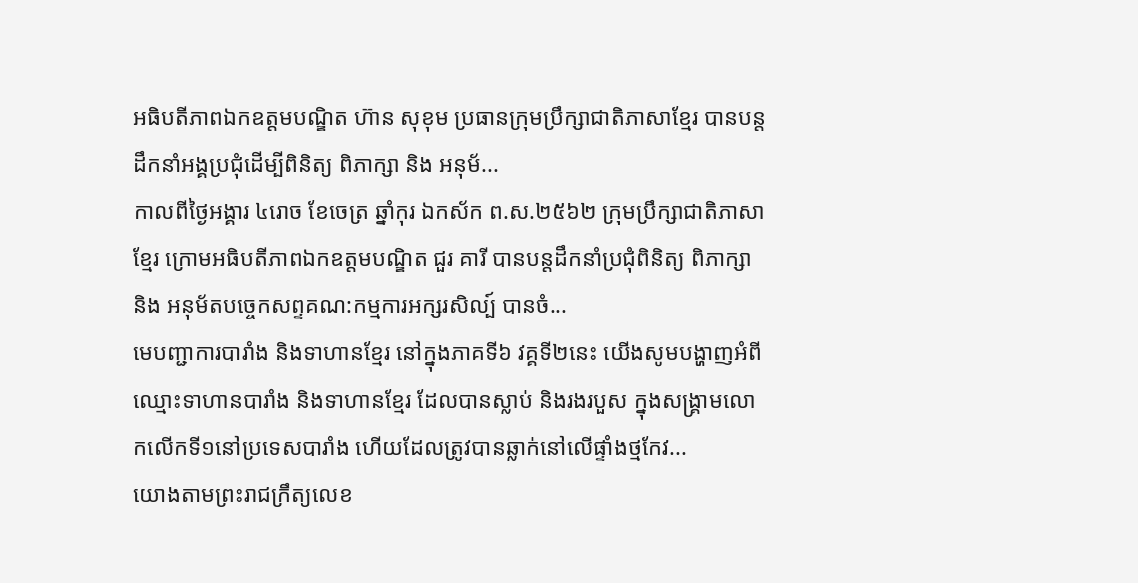អធិបតីភាពឯកឧត្តមបណ្ឌិត ហ៊ាន សុខុម ប្រធានក្រុមប្រឹក្សាជាតិភាសាខ្មែរ បានបន្តដឹកនាំអង្គប្រជុំដេីម្បីពិនិត្យ ពិភាក្សា និង អនុម័...
កាលពីថ្ងៃអង្គារ ៤រោច ខែចេត្រ ឆ្នាំកុរ ឯកស័ក ព.ស.២៥៦២ ក្រុមប្រឹក្សាជាតិភាសាខ្មែរ ក្រោមអធិបតីភាពឯកឧត្តមបណ្ឌិត ជួរ គារី បានបន្តដឹកនាំប្រជុំពិនិត្យ ពិភាក្សា និង អនុម័តបច្ចេកសព្ទគណ:កម្មការអក្សរសិល្ប៍ បានចំ...
មេបញ្ជាការបារាំង និងទាហានខ្មែរ នៅក្នុងភាគទី៦ វគ្គទី២នេះ យើងសូមបង្ហាញអំពីឈ្មោះទាហានបារាំង និងទាហានខ្មែរ ដែលបានស្លាប់ និងរងរបួស ក្នុងសង្គ្រាមលោកលើកទី១នៅប្រទេសបារាំង ហើយដែលត្រូវបានឆ្លាក់នៅលើផ្ទាំងថ្មកែវ...
យោងតាមព្រះរាជក្រឹត្យលេខ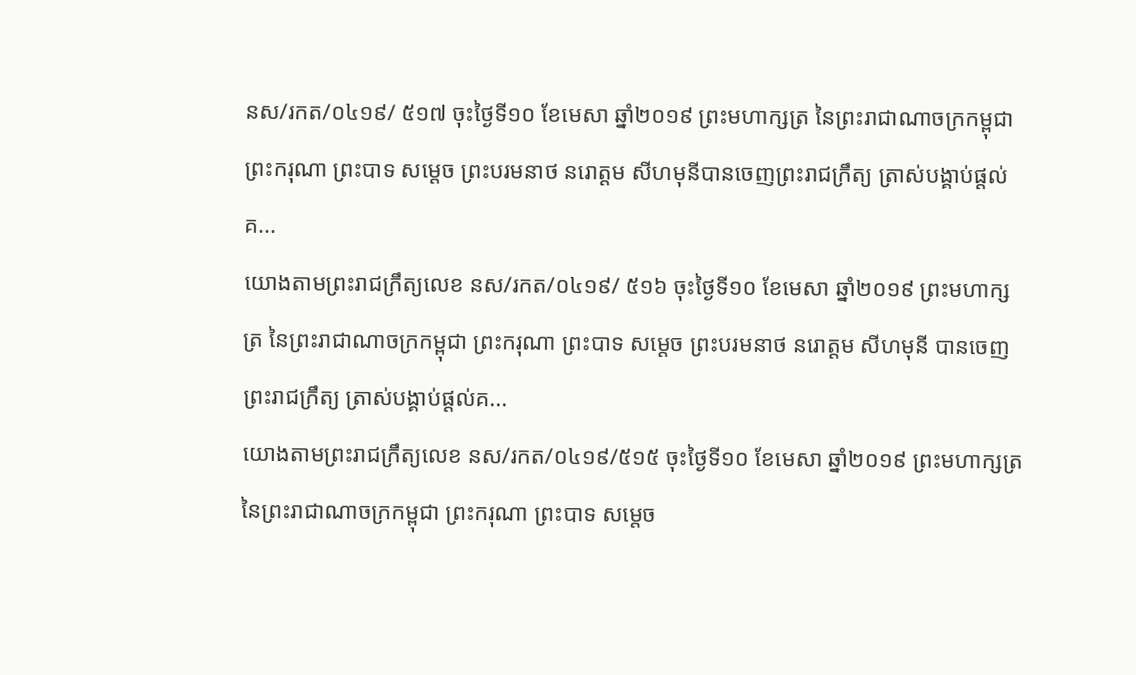នស/រកត/០៤១៩/ ៥១៧ ចុះថ្ងៃទី១០ ខែមេសា ឆ្នាំ២០១៩ ព្រះមហាក្សត្រ នៃព្រះរាជាណាចក្រកម្ពុជា ព្រះករុណា ព្រះបាទ សម្តេច ព្រះបរមនាថ នរោត្តម សីហមុនីបានចេញព្រះរាជក្រឹត្យ ត្រាស់បង្គាប់ផ្តល់គ...
យោងតាមព្រះរាជក្រឹត្យលេខ នស/រកត/០៤១៩/ ៥១៦ ចុះថ្ងៃទី១០ ខែមេសា ឆ្នាំ២០១៩ ព្រះមហាក្សត្រ នៃព្រះរាជាណាចក្រកម្ពុជា ព្រះករុណា ព្រះបាទ សម្តេច ព្រះបរមនាថ នរោត្តម សីហមុនី បានចេញព្រះរាជក្រឹត្យ ត្រាស់បង្គាប់ផ្តល់គ...
យោងតាមព្រះរាជក្រឹត្យលេខ នស/រកត/០៤១៩/៥១៥ ចុះថ្ងៃទី១០ ខែមេសា ឆ្នាំ២០១៩ ព្រះមហាក្សត្រ នៃព្រះរាជាណាចក្រកម្ពុជា ព្រះករុណា ព្រះបាទ សម្តេច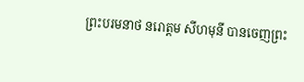ព្រះបរមនាថ នរោត្តម សីហមុនី បានចេញព្រះ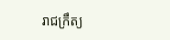រាជក្រឹត្យ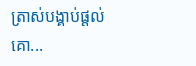ត្រាស់បង្គាប់ផ្តល់គោ...